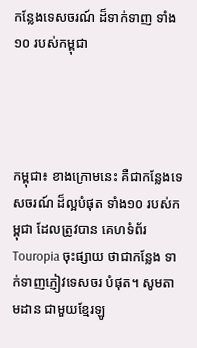កន្លែងទេសចរណ៍ ដ៏ទាក់ទាញ ទាំង១០ របស់កម្ពុជា




កម្ពុជា៖ ខាងក្រោមនេះ គឺជាកន្លែងទេសចរណ៍ ដ៏ល្អបំផុត ទាំង១០ របស់កម្ពុជា ដែលត្រូវបាន គេហទំព័រ Touropia ចុះផ្សាយ ថាជាកន្លែង ទាក់ទាញភ្ញៀវទេសចរ បំផុត។ សូមតាមដាន ជាមួយខ្មែរឡូ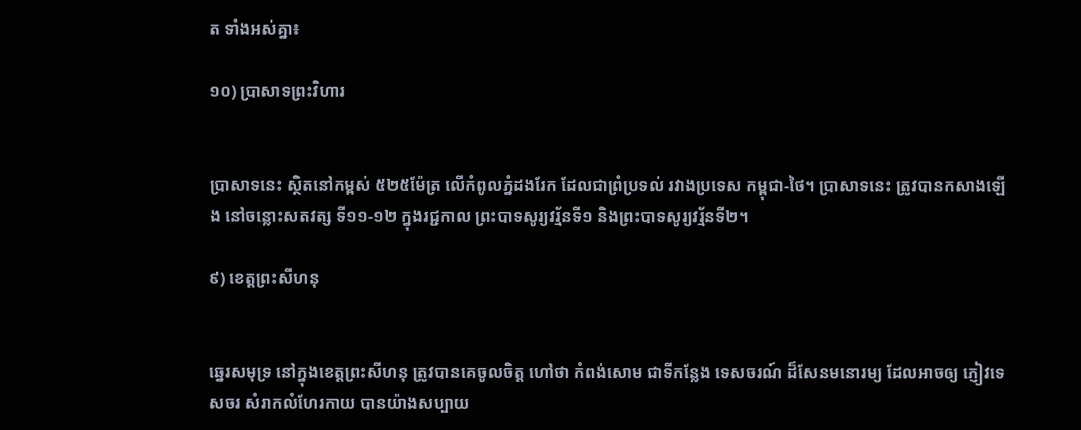ត ទាំងអស់គ្នា៖

១០) ប្រាសាទព្រះវិហារ


ប្រាសាទនេះ ស្ថិតនៅកម្ពស់ ៥២៥ម៉ែត្រ លើកំពូលភ្នំដងរែក ដែលជាព្រំប្រទល់ រវាងប្រទេស កម្ពុជា-ថៃ។ ប្រាសាទនេះ ត្រូវបានកសាងឡើង នៅចន្លោះសតវត្ស ទី១១-១២ ក្នុងរជ្ជកាល ព្រះបាទសូរ្យវរ្ម័នទី១ និងព្រះបាទសូរ្យវរ្ម័នទី២។

៩) ខេត្តព្រះសីហនុ


ឆ្នេរសមុទ្រ នៅក្នុងខេត្តព្រះសីហនុ ត្រូវបានគេចូលចិត្ត ហៅថា កំពង់សោម ជាទីកន្លែង ទេសចរណ៍ ដ៏សែនមនោរម្យ ដែលអាចឲ្យ ភ្ញៀវទេសចរ សំរាកលំហែរកាយ បានយ៉ាងសប្បាយ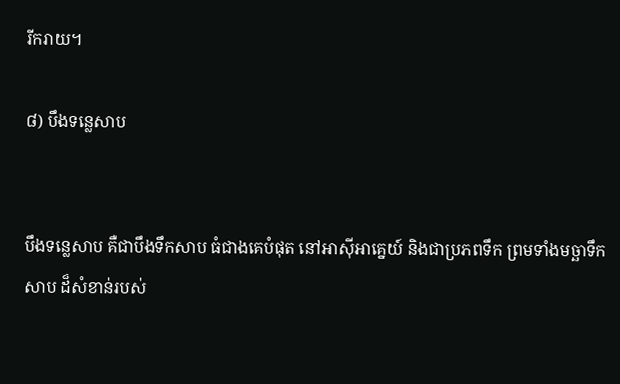រីករាយ។

៨) បឹងទន្លេសាប


បឹងទនេ្លសាប គឺជាបឹងទឹកសាប ធំជាងគេបំផុត នៅអាស៊ីអាគ្នេយ៍ និងជាប្រភពទឹក ព្រមទាំងមច្ឆាទឹកសាប ដ៏សំខាន់របស់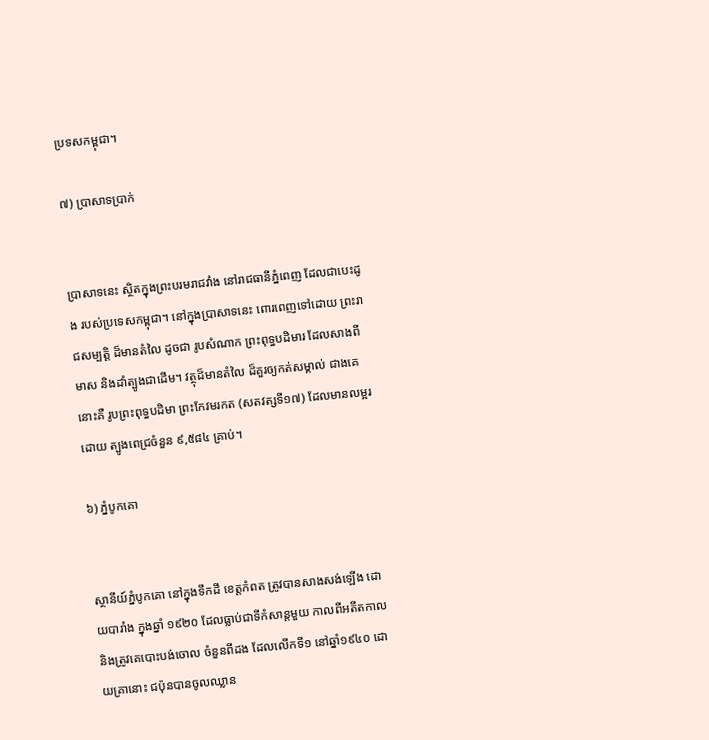ប្រទសកម្ពុជា។

៧) ប្រាសាទប្រាក់


ប្រាសាទនេះ ស្ថិតក្នុងព្រះបរមរាជវាំង នៅរាជធានីភ្នំពេញ ដែលជាបេះដូង របស់ប្រទេសកម្ពុជា។ នៅក្នុងប្រាសាទនេះ ពោរពេញទៅដោយ ព្រះរាជសម្បត្តិ ដ៏មានតំលៃ ដូចជា រូបសំណាក ព្រះពុទ្ធបដិមារ ដែលសាងពីមាស និងដាំត្បូងជាដើម។ វត្ថុដ៏មានតំលៃ ដ៏គួរឲ្យកត់សម្គាល់ ជាងគេនោះគឺ រូបព្រះពុទ្ធបដិមា ព្រះកែវមរកត (សតវត្សទី១៧) ដែលមានលម្អរដោយ ត្បូងពេជ្រចំនួន ៩,៥៨៤ គ្រាប់។

៦) ភ្នំបូកគោ


ស្ថានីយ៍ភ្នំបូកគោ នៅក្នុងទឹកដី ខេត្តកំពត ត្រូវបានសាងសង់ឡើង ដោយបារាំង ក្នុងឆ្នាំ ១៩២០ ដែលធ្លាប់ជាទីកំសាន្តមួយ កាលពីអតីតកាល និងត្រូវគេបោះបង់ចោល ចំនួនពីដង ដែលលើកទី១ នៅឆ្នាំ១៩៤០ ដោយគ្រានោះ ជប៉ុនបានចូលឈ្លាន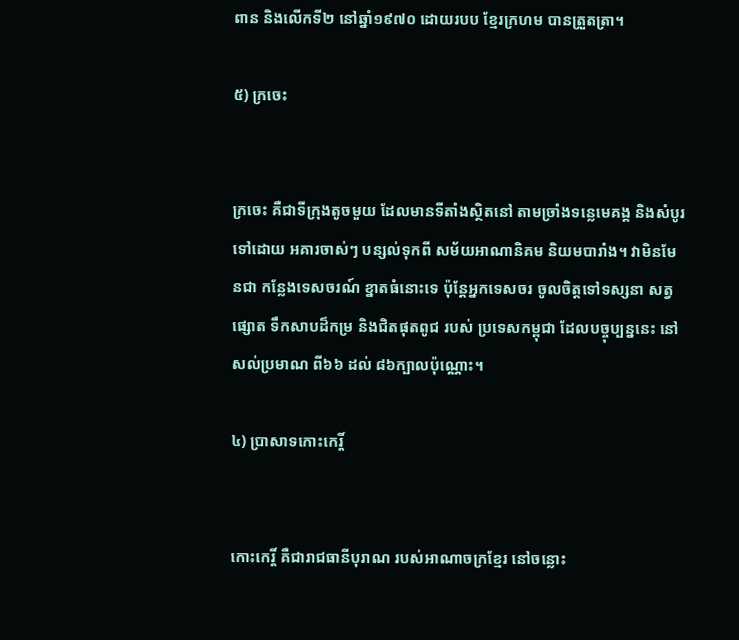ពាន និងលើកទី២ នៅឆ្នាំ១៩៧០ ដោយរបប ខ្មែរក្រហម បានត្រួតត្រា។

៥) ក្រចេះ


ក្រចេះ គឺជាទីក្រុងតូចមួយ ដែលមានទីតាំងស្ថិតនៅ តាមច្រាំងទន្លេមេគង្គ និងសំបូរទៅដោយ អគារចាស់ៗ បន្សល់ទុកពី សម័យអាណានិគម និយមបារាំង។ វាមិនមែនជា កន្លែងទេសចរណ៍ ខ្នាតធំនោះទេ ប៉ុន្តែអ្នកទេសចរ ចូលចិត្តទៅទស្សនា សត្វផ្សោត ទឹកសាបដ៏កម្រ និងជិតផុតពូជ របស់ ប្រទេសកម្ពុជា ដែលបច្ចុប្បន្ននេះ នៅសល់ប្រមាណ ពី៦៦ ដល់ ៨៦ក្បាលប៉ុណ្ណោះ។

៤) ប្រាសាទកោះកេរ្តិ៍


កោះកេរ្តិ៍ គឺជារាជធានីបុរាណ របស់អាណាចក្រខ្មែរ នៅចន្លោះ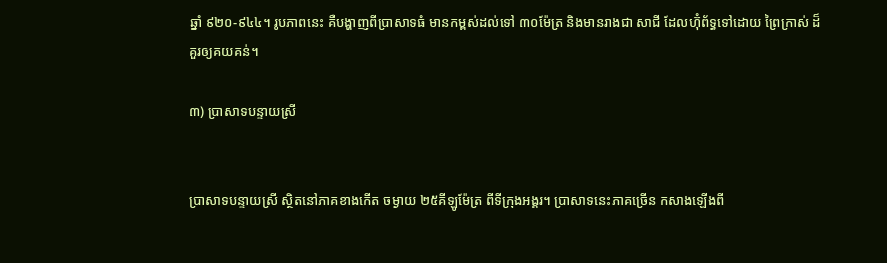ឆ្នាំ ៩២០-៩៤៤។ រូបភាពនេះ គឺបង្ហាញពីប្រាសាទធំ មានកម្ពស់ដល់ទៅ ៣០ម៉ែត្រ និងមានរាងជា សាជី ដែលហ៊ុំព័ទ្ធទៅដោយ ព្រៃក្រាស់ ដ៏គួរឲ្យគយគន់។

៣) ប្រាសាទបន្ទាយស្រី


ប្រាសាទបន្ទាយស្រី ស្ថិតនៅភាគខាងកើត ចម្ងាយ ២៥គីឡូម៉ែត្រ ពីទីក្រុងអង្គរ។ ប្រាសាទនេះភាគច្រើន កសាងឡើងពី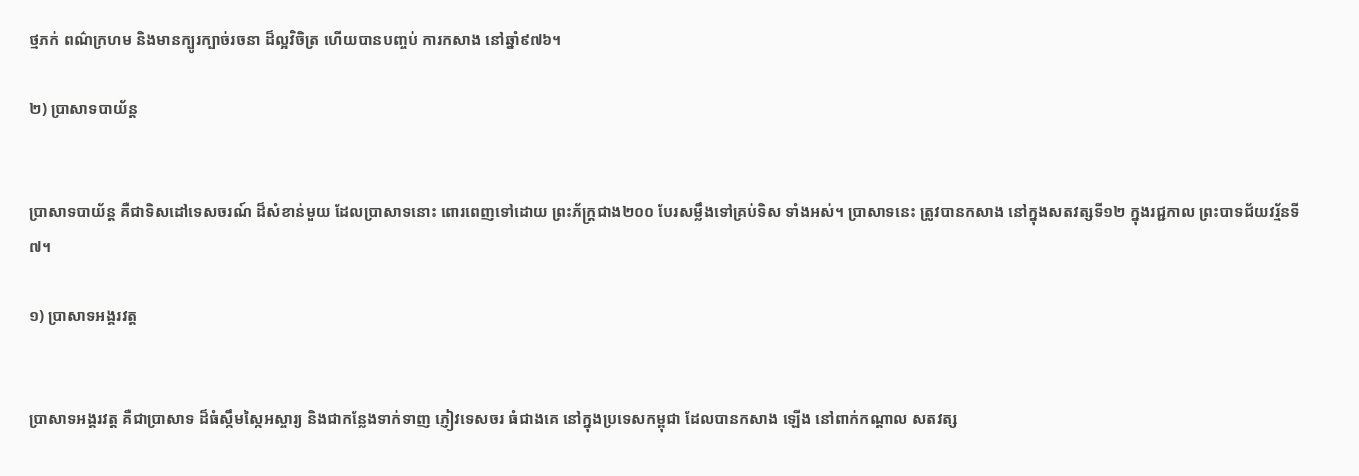ថ្មភក់ ពណ៌ក្រហម និងមានក្បូរក្បាច់រចនា ដ៏ល្អវិចិត្រ ហើយបានបញ្ចប់ ការកសាង នៅឆ្នាំ៩៧៦។

២) ប្រាសាទបាយ័ន្ត


ប្រាសាទបាយ័ន្ត គឺជាទិសដៅទេសចរណ៍ ដ៏សំខាន់មួយ ដែលប្រាសាទនោះ ពោរពេញទៅដោយ ព្រះភ័ក្រ្តជាង២០០ បែរសម្លឹងទៅគ្រប់ទិស ទាំងអស់។ ប្រាសាទនេះ ត្រូវបានកសាង នៅក្នុងសតវត្សទី១២ ក្នុងរជ្ជកាល ព្រះបាទជ័យវរ្ម័នទី៧។

១) ប្រាសាទអង្គរវត្ត


ប្រាសាទអង្គរវត្ត គឺជាប្រាសាទ ដ៏ធំស្កឹមស្កៃអស្ចារ្យ និងជាកន្លែងទាក់ទាញ ភ្ញៀវទេសចរ ធំជាងគេ នៅក្នុងប្រទេសកម្ពុជា ដែលបានកសាង ឡើង នៅពាក់កណ្តាល សតវត្ស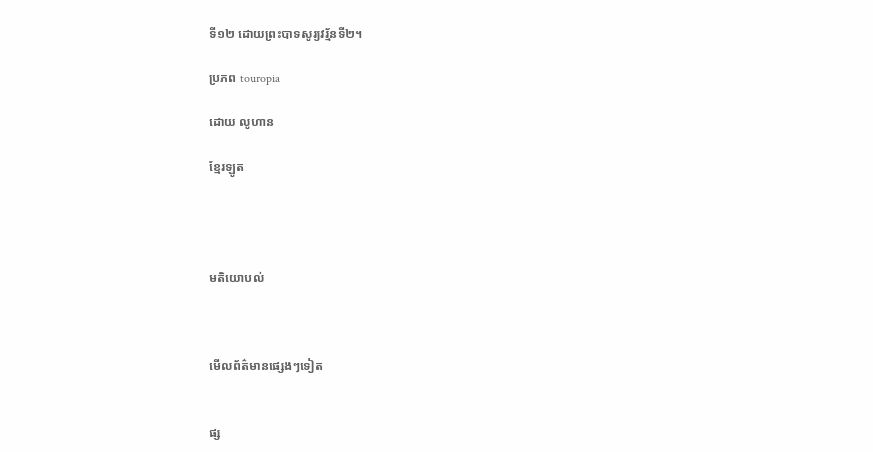ទី១២ ដោយព្រះបាទសូរ្យវរ្ម័នទី២។

ប្រភព touropia

ដោយ លូហាន

ខ្មែរឡូត




មតិយោបល់



មើលព័ត៌មានផ្សេងៗទៀត


ផ្ស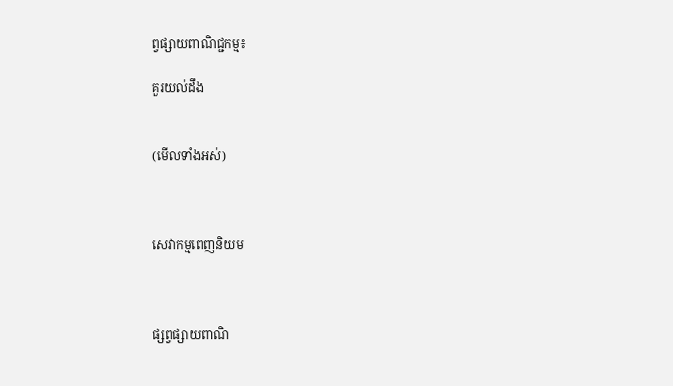ព្វផ្សាយពាណិជ្ជកម្ម៖

គួរយល់ដឹង


(មើលទាំងអស់)



សេវាកម្មពេញនិយម



ផ្សព្វផ្សាយពាណិ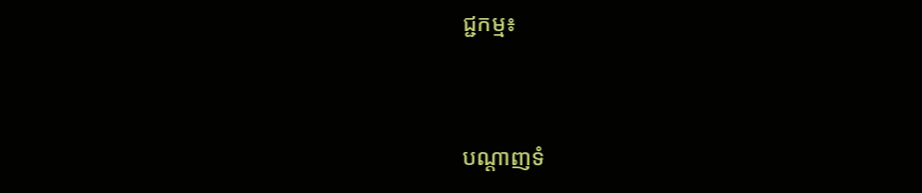ជ្ជកម្ម៖


បណ្តាញទំ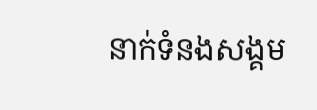នាក់ទំនងសង្គម